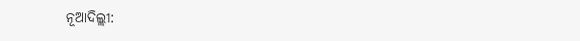ନୂଆଦିଲ୍ଲୀ: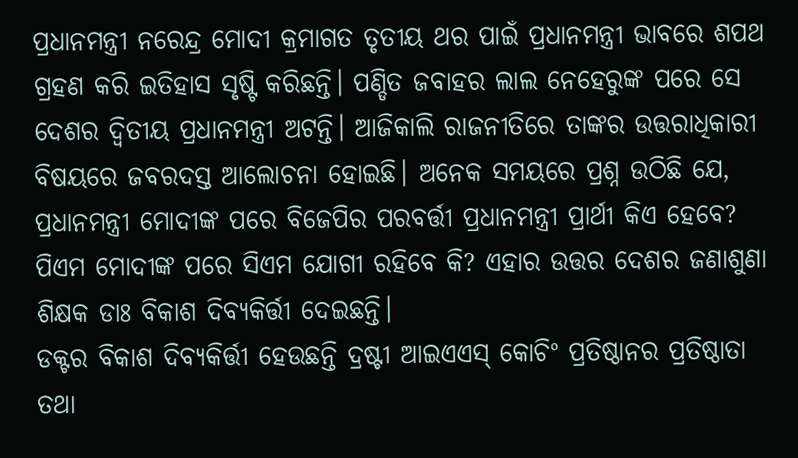ପ୍ରଧାନମନ୍ତ୍ରୀ ନରେନ୍ଦ୍ର ମୋଦୀ କ୍ରମାଗତ ତୃତୀୟ ଥର ପାଇଁ ପ୍ରଧାନମନ୍ତ୍ରୀ ଭାବରେ ଶପଥ ଗ୍ରହଣ କରି ଇତିହାସ ସୃଷ୍ଟି କରିଛନ୍ତି। ପଣ୍ଡିତ ଜବାହର ଲାଲ ନେହେରୁଙ୍କ ପରେ ସେ ଦେଶର ଦ୍ୱିତୀୟ ପ୍ରଧାନମନ୍ତ୍ରୀ ଅଟନ୍ତି। ଆଜିକାଲି ରାଜନୀତିରେ ତାଙ୍କର ଉତ୍ତରାଧିକାରୀ ବିଷୟରେ ଜବରଦସ୍ତ ଆଲୋଚନା ହୋଇଛି। ଅନେକ ସମୟରେ ପ୍ରଶ୍ନ ଉଠିଛି ଯେ, ପ୍ରଧାନମନ୍ତ୍ରୀ ମୋଦୀଙ୍କ ପରେ ବିଜେପିର ପରବର୍ତ୍ତୀ ପ୍ରଧାନମନ୍ତ୍ରୀ ପ୍ରାର୍ଥୀ କିଏ ହେବେ? ପିଏମ ମୋଦୀଙ୍କ ପରେ ସିଏମ ଯୋଗୀ ରହିବେ କି? ଏହାର ଉତ୍ତର ଦେଶର ଜଣାଶୁଣା ଶିକ୍ଷକ ଡାଃ ବିକାଶ ଦିବ୍ୟକିର୍ତ୍ତୀ ଦେଇଛନ୍ତି।
ଡକ୍ଟର ବିକାଶ ଦିବ୍ୟକିର୍ତ୍ତୀ ହେଉଛନ୍ତି ଦ୍ରଷ୍ଟୀ ଆଇଏଏସ୍ କୋଚିଂ ପ୍ରତିଷ୍ଠାନର ପ୍ରତିଷ୍ଠାତା ତଥା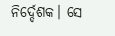ନିର୍ଦ୍ଦେଶକ। ସେ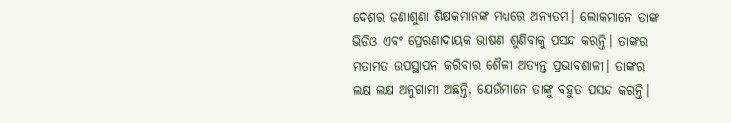ଦେଶର ଜଣାଶୁଣା ଶିକ୍ଷକମାନଙ୍କ ମଧ୍ୟରେ ଅନ୍ଯତମ। ଲୋକମାନେ ତାଙ୍କ ଭିଡିଓ ଏବଂ ପ୍ରେରଣାଦାୟକ ଭାଷଣ ଶୁଣିବାକୁ ପସନ୍ଦ କରନ୍ତି। ତାଙ୍କର ମତାମତ ଉପସ୍ଥାପନ କରିବାର ଶୈଳୀ ଅତ୍ୟନ୍ତ ପ୍ରଭାବଶାଳୀ। ତାଙ୍କର ଲକ୍ଷ ଲକ୍ଷ ଅନୁଗାମୀ ଅଛନ୍ତି, ଯେଉଁମାନେ ତାଙ୍କୁ ବହୁତ ପସନ୍ଦ କରନ୍ତି।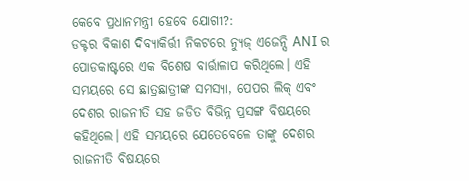କେବେ ପ୍ରଧାନମନ୍ତ୍ରୀ ହେବେ ଯୋଗୀ?:
ଡକ୍ଟର ବିକାଶ ଦିବ୍ୟାକିର୍ତ୍ତୀ ନିକଟରେ ନ୍ୟୁଜ୍ ଏଜେନ୍ସି ANI ର ପୋଡକାଷ୍ଟରେ ଏକ ବିଶେଷ ବାର୍ତ୍ତାଳାପ କରିଥିଲେ। ଏହି ସମୟରେ ସେ ଛାତ୍ରଛାତ୍ରୀଙ୍କ ସମସ୍ୟା, ପେପର ଲିକ୍ ଏବଂ ଦେଶର ରାଜନୀତି ସହ ଜଡିତ ବିଭିନ୍ନ ପ୍ରସଙ୍ଗ ବିଷୟରେ କହିଥିଲେ। ଏହି ସମୟରେ ଯେତେବେଳେ ତାଙ୍କୁ ଦେଶର ରାଜନୀତି ବିଷୟରେ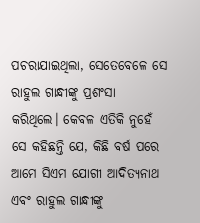ପଚରାଯାଇଥିଲା, ସେତେବେଳେ ସେ ରାହୁଲ ଗାନ୍ଧୀଙ୍କୁ ପ୍ରଶଂସା କରିଥିଲେ। କେବଳ ଏତିକି ନୁହେଁ ସେ କହିଛନ୍ତି ଯେ, କିଛି ବର୍ଷ ପରେ ଆମେ ସିଏମ ଯୋଗୀ ଆଦିତ୍ୟନାଥ ଏବଂ ରାହୁଲ ଗାନ୍ଧୀଙ୍କୁ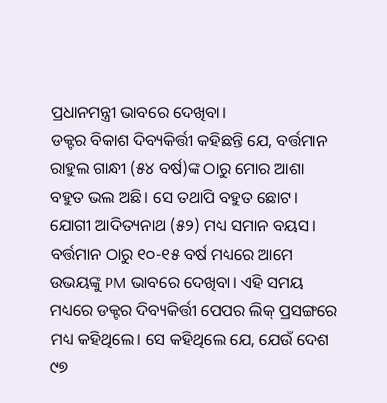ପ୍ରଧାନମନ୍ତ୍ରୀ ଭାବରେ ଦେଖିବା।
ଡକ୍ଟର ବିକାଶ ଦିବ୍ୟକିର୍ତ୍ତୀ କହିଛନ୍ତି ଯେ, ବର୍ତ୍ତମାନ ରାହୁଲ ଗାନ୍ଧୀ (୫୪ ବର୍ଷ)ଙ୍କ ଠାରୁ ମୋର ଆଶା ବହୁତ ଭଲ ଅଛି। ସେ ତଥାପି ବହୁତ ଛୋଟ। ଯୋଗୀ ଆଦିତ୍ୟନାଥ (୫୨) ମଧ୍ୟ ସମାନ ବୟସ। ବର୍ତ୍ତମାନ ଠାରୁ ୧୦-୧୫ ବର୍ଷ ମଧ୍ୟରେ ଆମେ ଉଭୟଙ୍କୁ PM ଭାବରେ ଦେଖିବା। ଏହି ସମୟ ମଧ୍ୟରେ ଡକ୍ଟର ଦିବ୍ୟକିର୍ତ୍ତୀ ପେପର ଲିକ୍ ପ୍ରସଙ୍ଗରେ ମଧ୍ୟ କହିଥିଲେ। ସେ କହିଥିଲେ ଯେ, ଯେଉଁ ଦେଶ ୯୭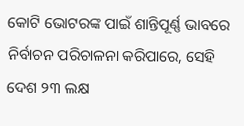କୋଟି ଭୋଟରଙ୍କ ପାଇଁ ଶାନ୍ତିପୂର୍ଣ୍ଣ ଭାବରେ ନିର୍ବାଚନ ପରିଚାଳନା କରିପାରେ, ସେହି ଦେଶ ୨୩ ଲକ୍ଷ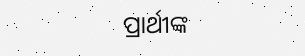ପ୍ରାର୍ଥୀଙ୍କ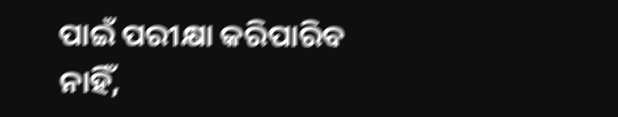ପାଇଁ ପରୀକ୍ଷା କରିପାରିବ ନାହିଁ,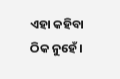ଏହା କହିବା ଠିକ ନୁହେଁ।